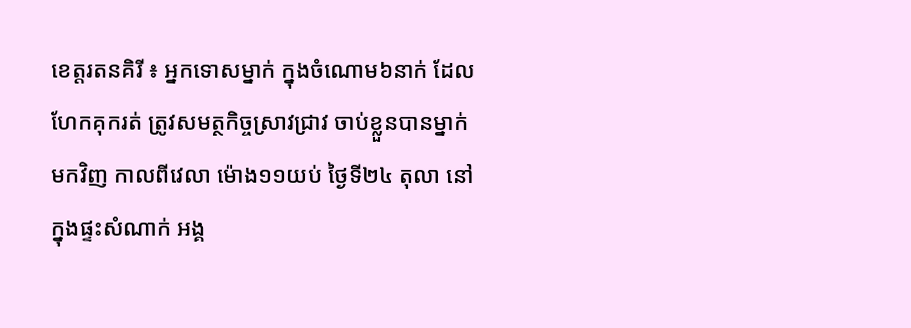ខេត្តរតនគិរី ៖ អ្នកទោសម្នាក់ ក្នុងចំណោម៦នាក់ ដែលហែកគុករត់ ត្រូវសមត្ថកិច្ចស្រាវជ្រាវ ចាប់ខ្លួនបានម្នាក់មកវិញ កាលពីវេលា ម៉ោង១១យប់ ថ្ងៃទី២៤ តុលា នៅក្នុងផ្ទះសំណាក់ អង្គ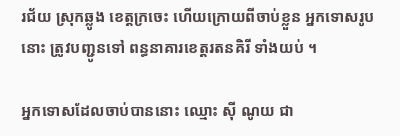រជ័យ ស្រុកឆ្លូង ខេត្តក្រចេះ ហើយក្រោយពីចាប់ខ្លួន អ្នកទោសរូបនោះ ត្រូវបញ្ជូនទៅ ពន្ធនាគារខេត្តរតនគិរី ទាំងយប់ ។

អ្នកទោសដែលចាប់បាននោះ ឈ្មោះ ស៊ី ណូយ ជា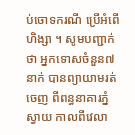ប់ចោទករណី ប្រើអំពើហិង្សា ។ សូមបញ្ជាក់ថា អ្នកទោសចំនួន៧នាក់ បានព្យាយាមរត់ចេញ ពីពន្ធនាគារភ្នំស្វាយ កាលពីវេលា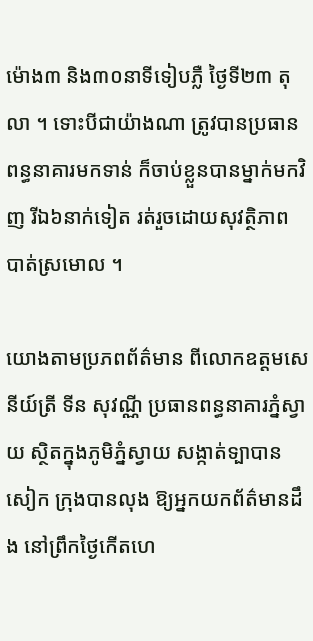ម៉ោង៣ និង៣០នាទីទៀបភ្លឺ ថ្ងៃទី២៣ តុលា ។ ទោះបីជាយ៉ាងណា ត្រូវបានប្រធានពន្ធនាគារមកទាន់ ក៏ចាប់ខ្លួនបានម្នាក់មកវិញ រីឯ៦នាក់ទៀត រត់រួចដោយសុវត្ថិភាព បាត់ស្រមោល ។

យោងតាមប្រភពព័ត៌មាន ពីលោកឧត្តមសេនីយ៍ត្រី ទីន សុវណ្ណី ប្រធានពន្ធនាគារភ្នំស្វាយ ស្ថិតក្នុងភូមិភ្នំស្វាយ សង្កាត់ទ្បាបានសៀក ក្រុងបានលុង ឱ្យអ្នកយកព័ត៌មានដឹង នៅព្រឹកថ្ងៃកើតហេ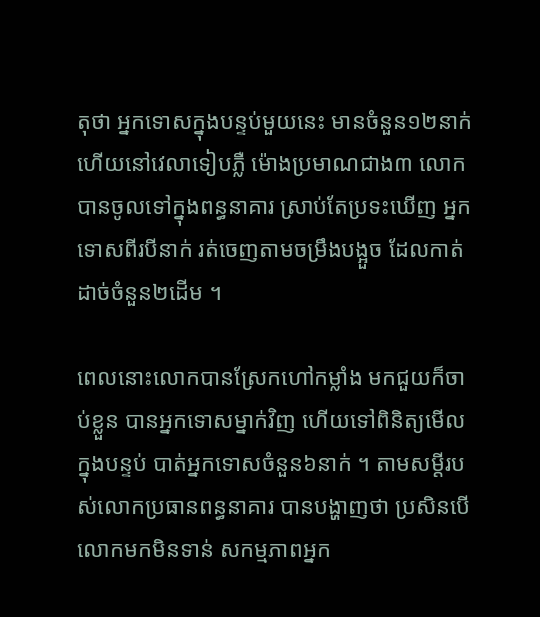តុថា អ្នកទោសក្នុងបន្ទប់មួយនេះ មានចំនួន១២នាក់ ហើយនៅវេលាទៀបភ្លឺ ម៉ោងប្រមាណជាង៣ លោកបានចូលទៅក្នុងពន្ធនាគារ ស្រាប់តែប្រទះឃើញ អ្នកទោសពីរបីនាក់ រត់ចេញតាមចម្រឹងបង្អួច ដែលកាត់ដាច់ចំនួន២ដើម ។

ពេលនោះលោកបានស្រែកហៅកម្លាំង មកជួយក៏ចាប់ខ្លួន បានអ្នកទោសម្នាក់វិញ ហើយទៅពិនិត្យមើលក្នុងបន្ទប់ បាត់អ្នកទោសចំនួន៦នាក់ ។ តាមសម្តីរបស់លោកប្រធានពន្ធនាគារ បានបង្ហាញថា ប្រសិនបើលោកមកមិនទាន់ សកម្មភាពអ្នក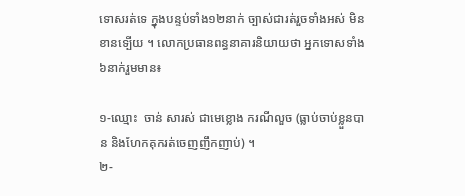ទោសរត់ទេ ក្នុងបន្ទប់ទាំង១២នាក់ ច្បាស់ជារត់រួចទាំងអស់ មិនខានទ្បើយ ។ លោកប្រធានពន្ធនាគារនិយាយថា អ្នកទោសទាំង៦នាក់រួមមាន៖

១-ឈ្មោះ  ចាន់ សារស់ ជាមេខ្លោង ករណីលួច (ធ្លាប់ចាប់ខ្លួនបាន និងហែកគុករត់ចេញញឹកញាប់) ។
២-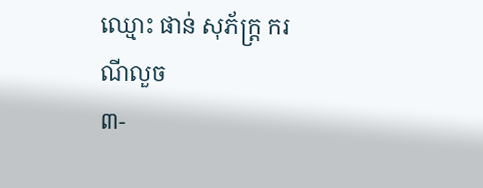ឈ្មោះ ផាន់ សុភ័ក្ត្រ ករណីលួច
៣-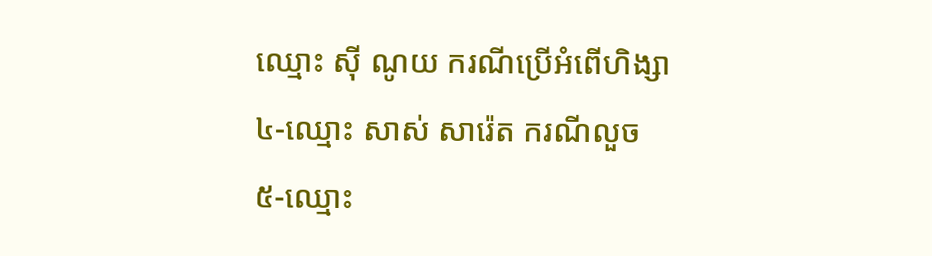ឈ្មោះ ស៊ី ណូយ ករណីប្រើអំពើហិង្សា
៤-ឈ្មោះ សាស់ សារ៉េត ករណីលួច
៥-ឈ្មោះ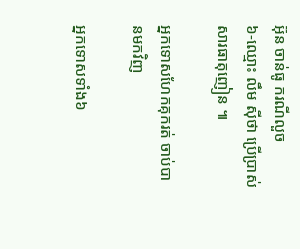អ៊ុន ចាន់ធូ ករណីលួច
៦-ឈ្មោះ លឹម ស៊ីថា ប្រើប្រាស់សារធាតុញៀន ៕

អ្នកទោសហែកគុករត់ ចាប់បានមកវិញ

អ្នកទោសទាំង៦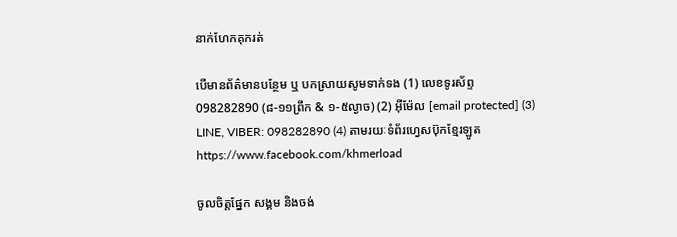នាក់ហែកគុករត់

បើមានព័ត៌មានបន្ថែម ឬ បកស្រាយសូមទាក់ទង (1) លេខទូរស័ព្ទ 098282890 (៨-១១ព្រឹក & ១-៥ល្ងាច) (2) អ៊ីម៉ែល [email protected] (3) LINE, VIBER: 098282890 (4) តាមរយៈទំព័រហ្វេសប៊ុកខ្មែរឡូត https://www.facebook.com/khmerload

ចូលចិត្តផ្នែក សង្គម និងចង់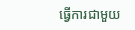ធ្វើការជាមួយ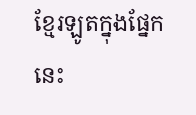ខ្មែរឡូតក្នុងផ្នែកនេះ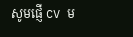សូមផ្ញើ CV ម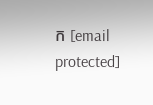ក [email protected]